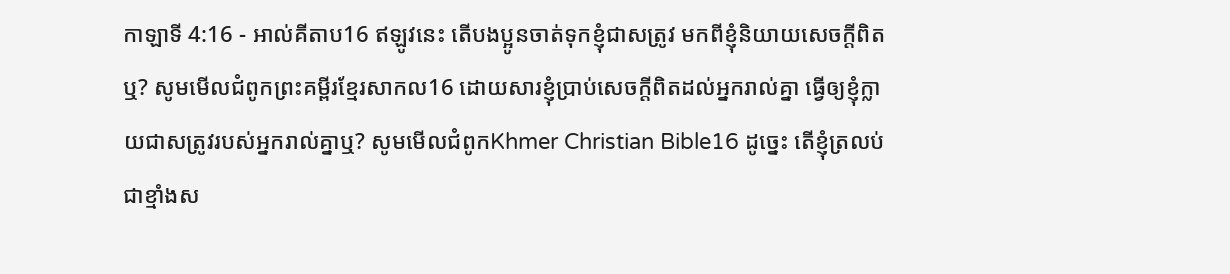កាឡាទី 4:16 - អាល់គីតាប16 ឥឡូវនេះ តើបងប្អូនចាត់ទុកខ្ញុំជាសត្រូវ មកពីខ្ញុំនិយាយសេចក្ដីពិតឬ? សូមមើលជំពូកព្រះគម្ពីរខ្មែរសាកល16 ដោយសារខ្ញុំប្រាប់សេចក្ដីពិតដល់អ្នករាល់គ្នា ធ្វើឲ្យខ្ញុំក្លាយជាសត្រូវរបស់អ្នករាល់គ្នាឬ? សូមមើលជំពូកKhmer Christian Bible16 ដូច្នេះ តើខ្ញុំត្រលប់ជាខ្មាំងស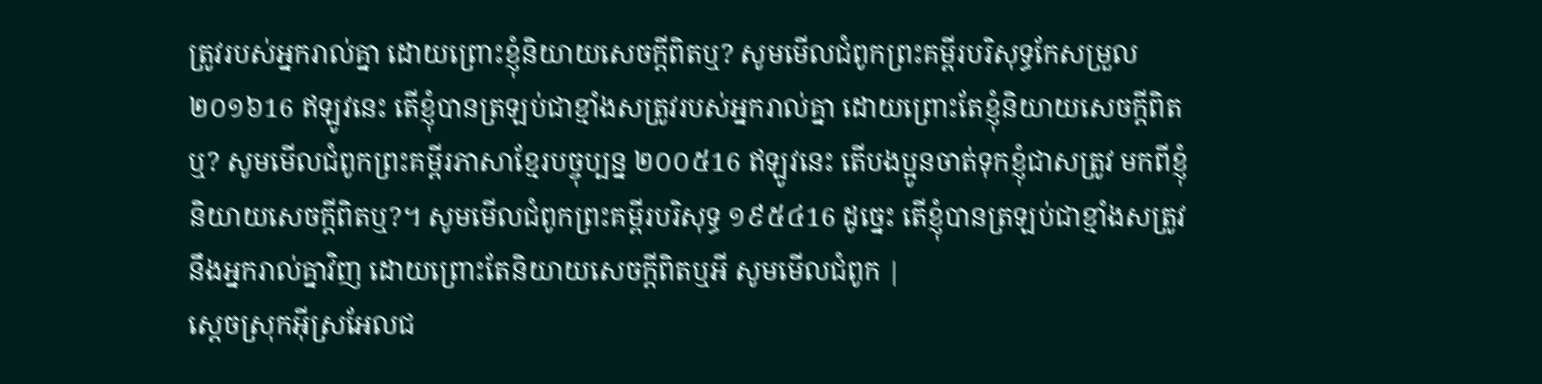ត្រូវរបស់អ្នករាល់គ្នា ដោយព្រោះខ្ញុំនិយាយសេចក្ដីពិតឬ? សូមមើលជំពូកព្រះគម្ពីរបរិសុទ្ធកែសម្រួល ២០១៦16 ឥឡូវនេះ តើខ្ញុំបានត្រឡប់ជាខ្មាំងសត្រូវរបស់អ្នករាល់គ្នា ដោយព្រោះតែខ្ញុំនិយាយសេចក្ដីពិតឬ? សូមមើលជំពូកព្រះគម្ពីរភាសាខ្មែរបច្ចុប្បន្ន ២០០៥16 ឥឡូវនេះ តើបងប្អូនចាត់ទុកខ្ញុំជាសត្រូវ មកពីខ្ញុំនិយាយសេចក្ដីពិតឬ?។ សូមមើលជំពូកព្រះគម្ពីរបរិសុទ្ធ ១៩៥៤16 ដូច្នេះ តើខ្ញុំបានត្រឡប់ជាខ្មាំងសត្រូវនឹងអ្នករាល់គ្នាវិញ ដោយព្រោះតែនិយាយសេចក្ដីពិតឬអី សូមមើលជំពូក |
ស្តេចស្រុកអ៊ីស្រអែលជ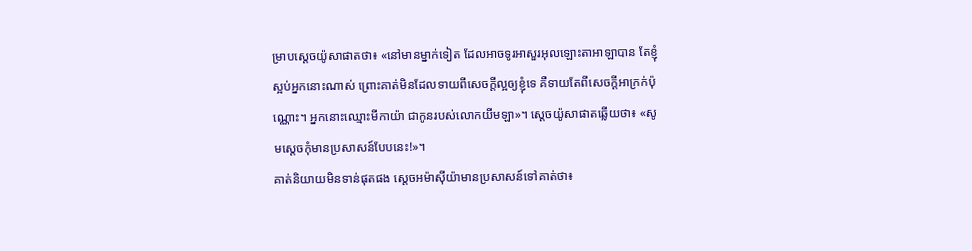ម្រាបស្តេចយ៉ូសាផាតថា៖ «នៅមានម្នាក់ទៀត ដែលអាចទូរអាសួរអុលឡោះតាអាឡាបាន តែខ្ញុំស្អប់អ្នកនោះណាស់ ព្រោះគាត់មិនដែលទាយពីសេចក្តីល្អឲ្យខ្ញុំទេ គឺទាយតែពីសេចក្តីអាក្រក់ប៉ុណ្ណោះ។ អ្នកនោះឈ្មោះមីកាយ៉ា ជាកូនរបស់លោកយីមឡា»។ ស្តេចយ៉ូសាផាតឆ្លើយថា៖ «សូមស្តេចកុំមានប្រសាសន៍បែបនេះ!»។
គាត់និយាយមិនទាន់ផុតផង ស្តេចអម៉ាស៊ីយ៉ាមានប្រសាសន៍ទៅគាត់ថា៖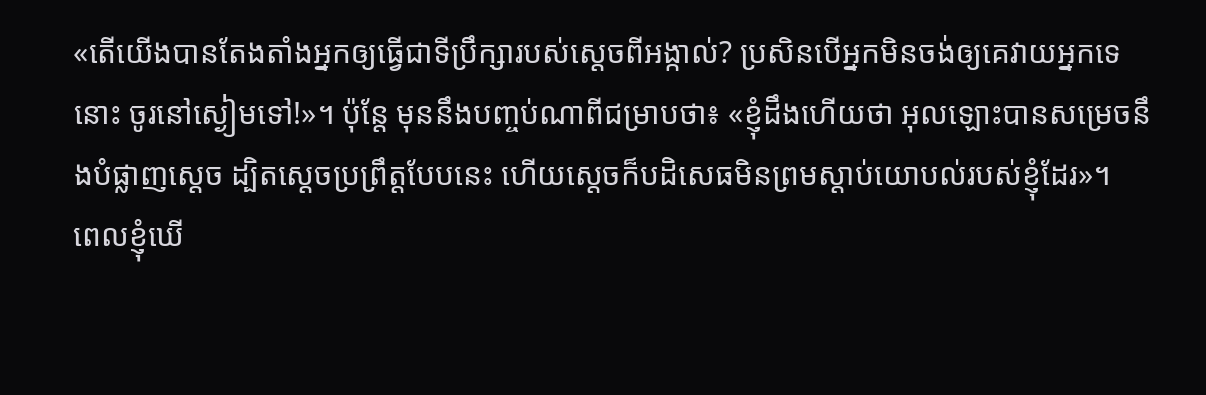«តើយើងបានតែងតាំងអ្នកឲ្យធ្វើជាទីប្រឹក្សារបស់ស្តេចពីអង្កាល់? ប្រសិនបើអ្នកមិនចង់ឲ្យគេវាយអ្នកទេនោះ ចូរនៅស្ងៀមទៅ!»។ ប៉ុន្តែ មុននឹងបញ្ចប់ណាពីជម្រាបថា៖ «ខ្ញុំដឹងហើយថា អុលឡោះបានសម្រេចនឹងបំផ្លាញស្តេច ដ្បិតស្តេចប្រព្រឹត្តបែបនេះ ហើយស្តេចក៏បដិសេធមិនព្រមស្តាប់យោបល់របស់ខ្ញុំដែរ»។
ពេលខ្ញុំឃើ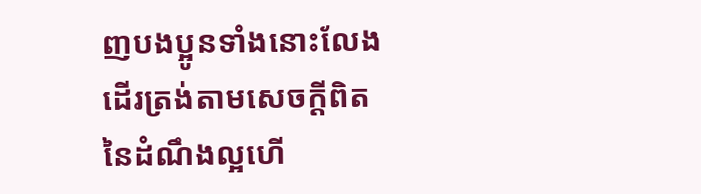ញបងប្អូនទាំងនោះលែងដើរត្រង់តាមសេចក្ដីពិតនៃដំណឹងល្អហើ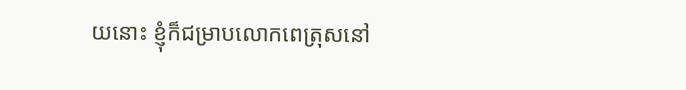យនោះ ខ្ញុំក៏ជម្រាបលោកពេត្រុសនៅ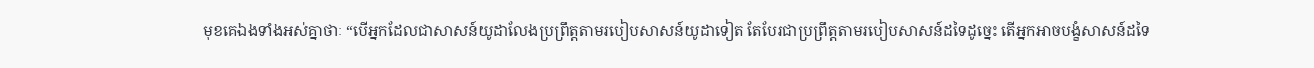មុខគេឯងទាំងអស់គ្នាថាៈ “បើអ្នកដែលជាសាសន៍យូដាលែងប្រព្រឹត្ដតាមរបៀបសាសន៍យូដាទៀត តែបែរជាប្រព្រឹត្ដតាមរបៀបសាសន៍ដទៃដូច្នេះ តើអ្នកអាចបង្ខំសាសន៍ដទៃ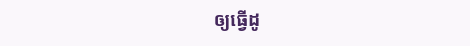ឲ្យធ្វើដូ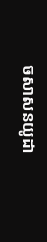ចសាសនយូដា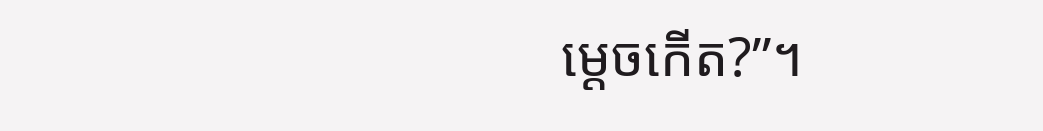ម្ដេចកើត?”។